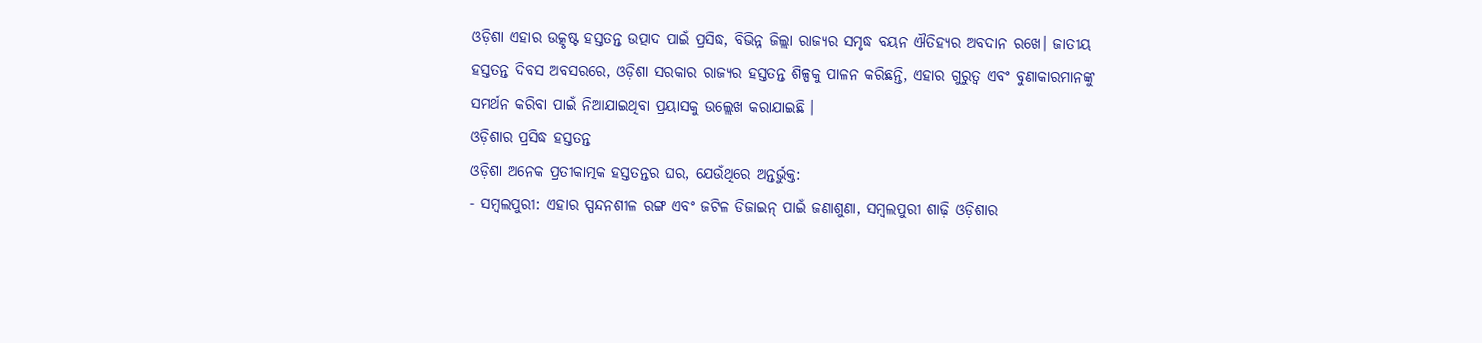ଓଡ଼ିଶା ଏହାର ଉତ୍କୃଷ୍ଟ ହସ୍ତତନ୍ତ ଉତ୍ପାଦ ପାଇଁ ପ୍ରସିଦ୍ଧ, ବିଭିନ୍ନ ଜିଲ୍ଲା ରାଜ୍ୟର ସମୃଦ୍ଧ ବୟନ ଐତିହ୍ୟର ଅବଦାନ ରଖେ। ଜାତୀୟ ହସ୍ତତନ୍ତ ଦିବସ ଅବସରରେ, ଓଡ଼ିଶା ସରକାର ରାଜ୍ୟର ହସ୍ତତନ୍ତ ଶିଳ୍ପକୁ ପାଳନ କରିଛନ୍ତି, ଏହାର ଗୁରୁତ୍ୱ ଏବଂ ବୁଣାକାରମାନଙ୍କୁ ସମର୍ଥନ କରିବା ପାଇଁ ନିଆଯାଇଥିବା ପ୍ରୟାସକୁ ଉଲ୍ଲେଖ କରାଯାଇଛି ।
ଓଡ଼ିଶାର ପ୍ରସିଦ୍ଧ ହସ୍ତତନ୍ତ
ଓଡ଼ିଶା ଅନେକ ପ୍ରତୀକାତ୍ମକ ହସ୍ତତନ୍ତର ଘର, ଯେଉଁଥିରେ ଅନ୍ତର୍ଭୁକ୍ତ:
- ସମ୍ବଲପୁରୀ: ଏହାର ସ୍ପନ୍ଦନଶୀଳ ରଙ୍ଗ ଏବଂ ଜଟିଳ ଡିଜାଇନ୍ ପାଇଁ ଜଣାଶୁଣା, ସମ୍ବଲପୁରୀ ଶାଢ଼ି ଓଡ଼ିଶାର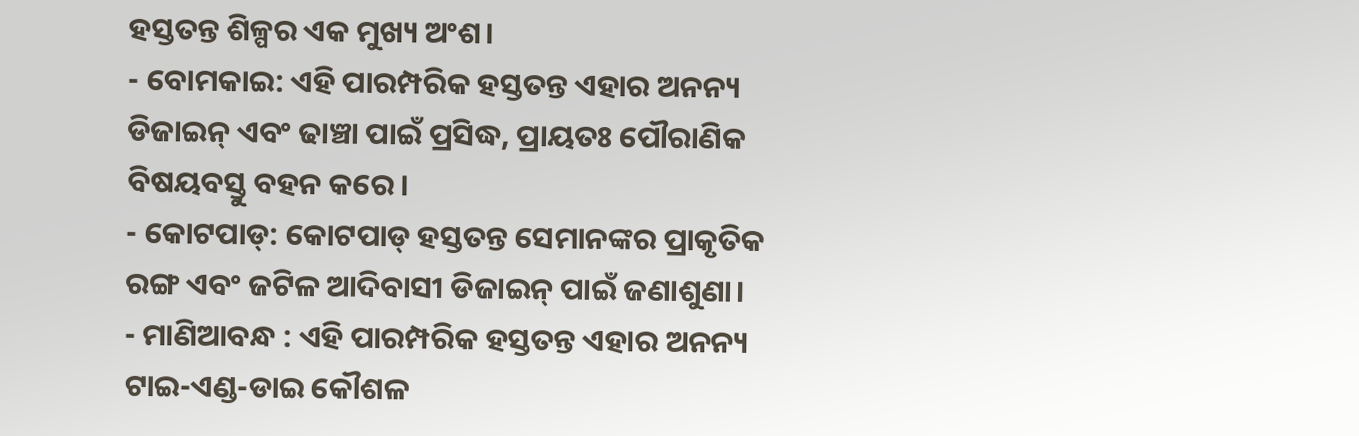ହସ୍ତତନ୍ତ ଶିଳ୍ପର ଏକ ମୁଖ୍ୟ ଅଂଶ।
- ବୋମକାଇ: ଏହି ପାରମ୍ପରିକ ହସ୍ତତନ୍ତ ଏହାର ଅନନ୍ୟ ଡିଜାଇନ୍ ଏବଂ ଢାଞ୍ଚା ପାଇଁ ପ୍ରସିଦ୍ଧ, ପ୍ରାୟତଃ ପୌରାଣିକ ବିଷୟବସ୍ତୁ ବହନ କରେ।
- କୋଟପାଡ୍: କୋଟପାଡ୍ ହସ୍ତତନ୍ତ ସେମାନଙ୍କର ପ୍ରାକୃତିକ ରଙ୍ଗ ଏବଂ ଜଟିଳ ଆଦିବାସୀ ଡିଜାଇନ୍ ପାଇଁ ଜଣାଶୁଣା।
- ମାଣିଆବନ୍ଧ : ଏହି ପାରମ୍ପରିକ ହସ୍ତତନ୍ତ ଏହାର ଅନନ୍ୟ ଟାଇ-ଏଣ୍ଡ-ଡାଇ କୌଶଳ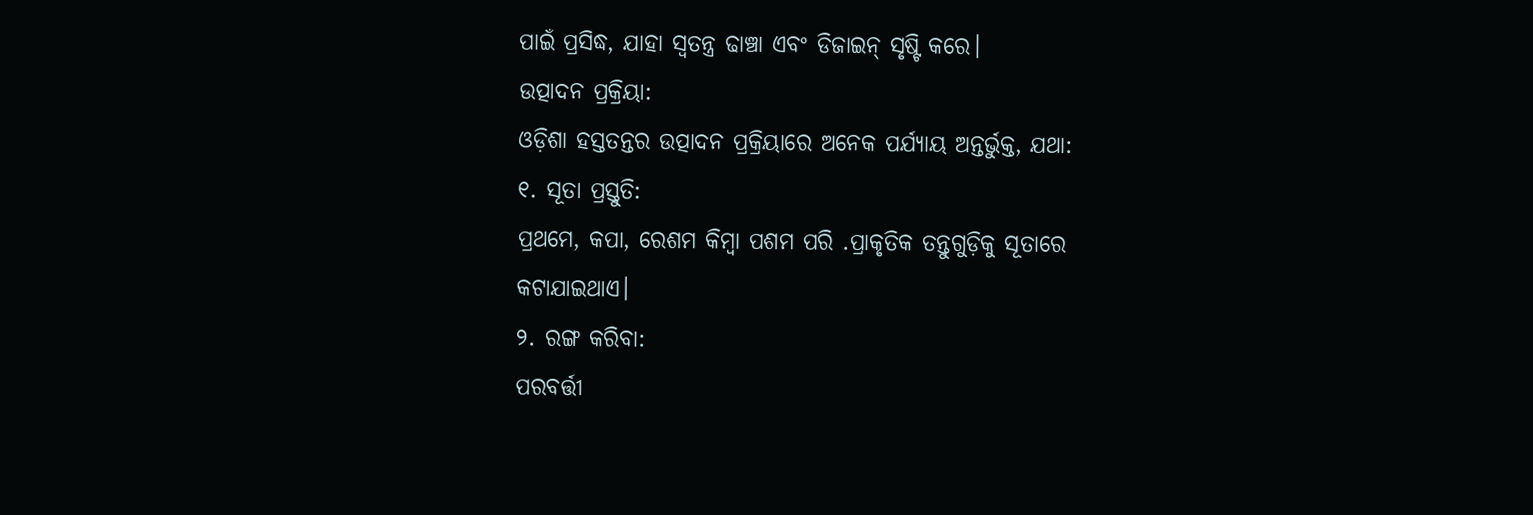ପାଇଁ ପ୍ରସିଦ୍ଧ, ଯାହା ସ୍ୱତନ୍ତ୍ର ଢାଞ୍ଚା ଏବଂ ଡିଜାଇନ୍ ସୃଷ୍ଟି କରେ।
ଉତ୍ପାଦନ ପ୍ରକ୍ରିୟା:
ଓଡ଼ିଶା ହସ୍ତତନ୍ତର ଉତ୍ପାଦନ ପ୍ରକ୍ରିୟାରେ ଅନେକ ପର୍ଯ୍ୟାୟ ଅନ୍ତର୍ଭୁକ୍ତ, ଯଥା:
୧. ସୂତା ପ୍ରସ୍ତୁତି:
ପ୍ରଥମେ, କପା, ରେଶମ କିମ୍ବା ପଶମ ପରି .ପ୍ରାକୃତିକ ତନ୍ତୁଗୁଡ଼ିକୁ ସୂତାରେ କଟାଯାଇଥାଏ।
୨. ରଙ୍ଗ କରିବା:
ପରବର୍ତ୍ତୀ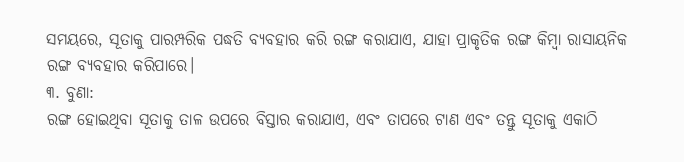ସମୟରେ, ସୂତାକୁ ପାରମ୍ପରିକ ପଦ୍ଧତି ବ୍ୟବହାର କରି ରଙ୍ଗ କରାଯାଏ, ଯାହା ପ୍ରାକୃତିକ ରଙ୍ଗ କିମ୍ବା ରାସାୟନିକ ରଙ୍ଗ ବ୍ୟବହାର କରିପାରେ।
୩. ବୁଣା:
ରଙ୍ଗ ହୋଇଥିବା ସୂତାକୁ ତାଳ ଉପରେ ବିସ୍ତାର କରାଯାଏ, ଏବଂ ତାପରେ ଟାଣ ଏବଂ ତନ୍ତୁ ସୂତାକୁ ଏକାଠି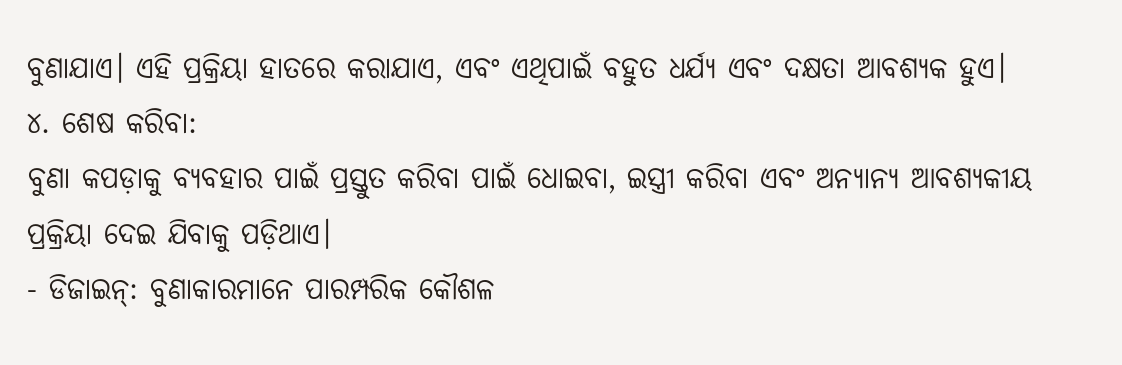ବୁଣାଯାଏ। ଏହି ପ୍ରକ୍ରିୟା ହାତରେ କରାଯାଏ, ଏବଂ ଏଥିପାଇଁ ବହୁତ ଧର୍ଯ୍ୟ ଏବଂ ଦକ୍ଷତା ଆବଶ୍ୟକ ହୁଏ।
୪. ଶେଷ କରିବା:
ବୁଣା କପଡ଼ାକୁ ବ୍ୟବହାର ପାଇଁ ପ୍ରସ୍ତୁତ କରିବା ପାଇଁ ଧୋଇବା, ଇସ୍ତ୍ରୀ କରିବା ଏବଂ ଅନ୍ୟାନ୍ୟ ଆବଶ୍ୟକୀୟ ପ୍ରକ୍ରିୟା ଦେଇ ଯିବାକୁ ପଡ଼ିଥାଏ।
- ଡିଜାଇନ୍: ବୁଣାକାରମାନେ ପାରମ୍ପରିକ କୌଶଳ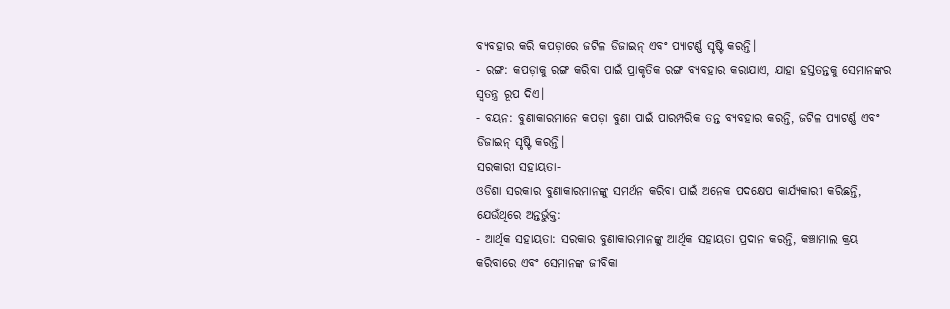ବ୍ୟବହାର କରି କପଡ଼ାରେ ଜଟିଳ ଡିଜାଇନ୍ ଏବଂ ପ୍ୟାଟର୍ଣ୍ଣ ସୃଷ୍ଟି କରନ୍ତି।
- ରଙ୍ଗ: କପଡ଼ାକୁ ରଙ୍ଗ କରିବା ପାଇଁ ପ୍ରାକୃତିକ ରଙ୍ଗ ବ୍ୟବହାର କରାଯାଏ, ଯାହା ହସ୍ତତନ୍ତକୁ ସେମାନଙ୍କର ସ୍ୱତନ୍ତ୍ର ରୂପ ଦିଏ।
- ବୟନ: ବୁଣାକାରମାନେ କପଡ଼ା ବୁଣା ପାଇଁ ପାରମ୍ପରିକ ତନ୍ତ ବ୍ୟବହାର କରନ୍ତି, ଜଟିଳ ପ୍ୟାଟର୍ଣ୍ଣ ଏବଂ ଡିଜାଇନ୍ ସୃଷ୍ଟି କରନ୍ତି।
ସରକାରୀ ସହାୟତା-
ଓଡିଶା ସରକାର ବୁଣାକାରମାନଙ୍କୁ ସମର୍ଥନ କରିବା ପାଇଁ ଅନେକ ପଦକ୍ଷେପ କାର୍ଯ୍ୟକାରୀ କରିଛନ୍ତି, ଯେଉଁଥିରେ ଅନ୍ତର୍ଭୁକ୍ତ:
- ଆର୍ଥିକ ସହାୟତା: ସରକାର ବୁଣାକାରମାନଙ୍କୁ ଆର୍ଥିକ ସହାୟତା ପ୍ରଦାନ କରନ୍ତି, କଞ୍ଚାମାଲ କ୍ରୟ କରିବାରେ ଏବଂ ସେମାନଙ୍କ ଜୀବିକା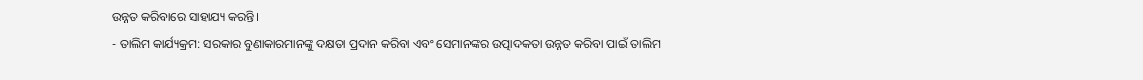ଉନ୍ନତ କରିବାରେ ସାହାଯ୍ୟ କରନ୍ତି।
- ତାଲିମ କାର୍ଯ୍ୟକ୍ରମ: ସରକାର ବୁଣାକାରମାନଙ୍କୁ ଦକ୍ଷତା ପ୍ରଦାନ କରିବା ଏବଂ ସେମାନଙ୍କର ଉତ୍ପାଦକତା ଉନ୍ନତ କରିବା ପାଇଁ ତାଲିମ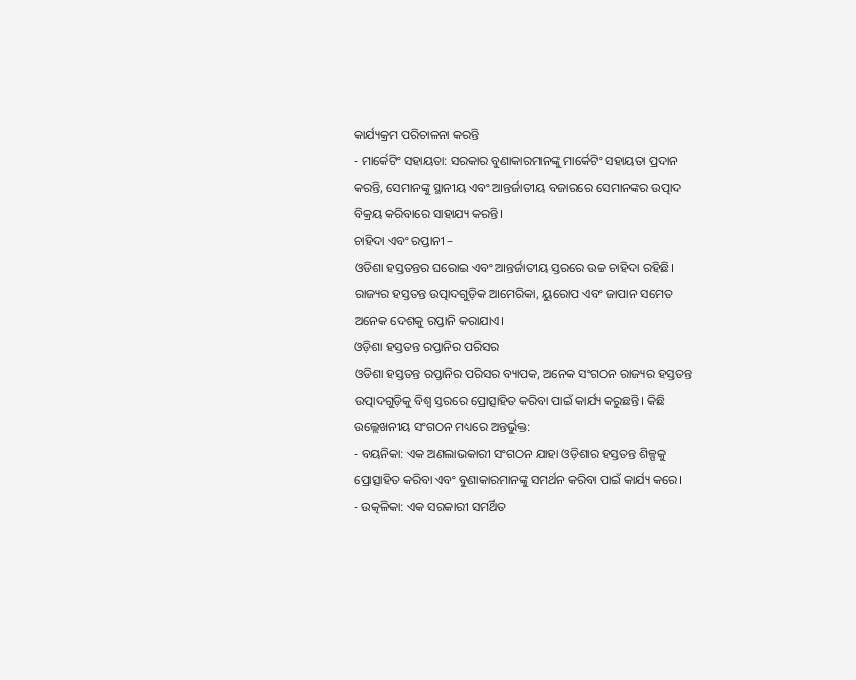କାର୍ଯ୍ୟକ୍ରମ ପରିଚାଳନା କରନ୍ତି
- ମାର୍କେଟିଂ ସହାୟତା: ସରକାର ବୁଣାକାରମାନଙ୍କୁ ମାର୍କେଟିଂ ସହାୟତା ପ୍ରଦାନ କରନ୍ତି, ସେମାନଙ୍କୁ ସ୍ଥାନୀୟ ଏବଂ ଆନ୍ତର୍ଜାତୀୟ ବଜାରରେ ସେମାନଙ୍କର ଉତ୍ପାଦ ବିକ୍ରୟ କରିବାରେ ସାହାଯ୍ୟ କରନ୍ତି।
ଚାହିଦା ଏବଂ ରପ୍ତାନୀ –
ଓଡିଶା ହସ୍ତତନ୍ତର ଘରୋଇ ଏବଂ ଆନ୍ତର୍ଜାତୀୟ ସ୍ତରରେ ଉଚ୍ଚ ଚାହିଦା ରହିଛି। ରାଜ୍ୟର ହସ୍ତତନ୍ତ ଉତ୍ପାଦଗୁଡ଼ିକ ଆମେରିକା, ୟୁରୋପ ଏବଂ ଜାପାନ ସମେତ ଅନେକ ଦେଶକୁ ରପ୍ତାନି କରାଯାଏ।
ଓଡ଼ିଶା ହସ୍ତତନ୍ତ ରପ୍ତାନିର ପରିସର
ଓଡିଶା ହସ୍ତତନ୍ତ ରପ୍ତାନିର ପରିସର ବ୍ୟାପକ, ଅନେକ ସଂଗଠନ ରାଜ୍ୟର ହସ୍ତତନ୍ତ ଉତ୍ପାଦଗୁଡ଼ିକୁ ବିଶ୍ୱ ସ୍ତରରେ ପ୍ରୋତ୍ସାହିତ କରିବା ପାଇଁ କାର୍ଯ୍ୟ କରୁଛନ୍ତି। କିଛି ଉଲ୍ଲେଖନୀୟ ସଂଗଠନ ମଧ୍ୟରେ ଅନ୍ତର୍ଭୁକ୍ତ:
- ବୟନିକା: ଏକ ଅଣଲାଭକାରୀ ସଂଗଠନ ଯାହା ଓଡ଼ିଶାର ହସ୍ତତନ୍ତ ଶିଳ୍ପକୁ ପ୍ରୋତ୍ସାହିତ କରିବା ଏବଂ ବୁଣାକାରମାନଙ୍କୁ ସମର୍ଥନ କରିବା ପାଇଁ କାର୍ଯ୍ୟ କରେ।
- ଉତ୍କଳିକା: ଏକ ସରକାରୀ ସମର୍ଥିତ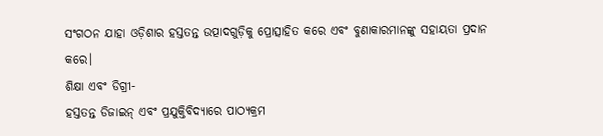ସଂଗଠନ ଯାହା ଓଡ଼ିଶାର ହସ୍ତତନ୍ତ ଉତ୍ପାଦଗୁଡ଼ିକୁ ପ୍ରୋତ୍ସାହିତ କରେ ଏବଂ ବୁଣାକାରମାନଙ୍କୁ ସହାୟତା ପ୍ରଦାନ କରେ।
ଶିକ୍ଷା ଏବଂ ଡିଗ୍ରୀ-
ହସ୍ତତନ୍ତ ଡିଜାଇନ୍ ଏବଂ ପ୍ରଯୁକ୍ତିବିଦ୍ୟାରେ ପାଠ୍ୟକ୍ରମ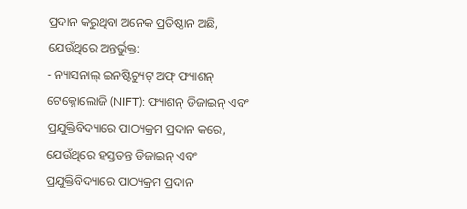ପ୍ରଦାନ କରୁଥିବା ଅନେକ ପ୍ରତିଷ୍ଠାନ ଅଛି, ଯେଉଁଥିରେ ଅନ୍ତର୍ଭୁକ୍ତ:
- ନ୍ୟାସନାଲ୍ ଇନଷ୍ଟିଚ୍ୟୁଟ୍ ଅଫ୍ ଫ୍ୟାଶନ୍ ଟେକ୍ନୋଲୋଜି (NIFT): ଫ୍ୟାଶନ୍ ଡିଜାଇନ୍ ଏବଂ ପ୍ରଯୁକ୍ତିବିଦ୍ୟାରେ ପାଠ୍ୟକ୍ରମ ପ୍ରଦାନ କରେ, ଯେଉଁଥିରେ ହସ୍ତତନ୍ତ ଡିଜାଇନ୍ ଏବଂ ପ୍ରଯୁକ୍ତିବିଦ୍ୟାରେ ପାଠ୍ୟକ୍ରମ ପ୍ରଦାନ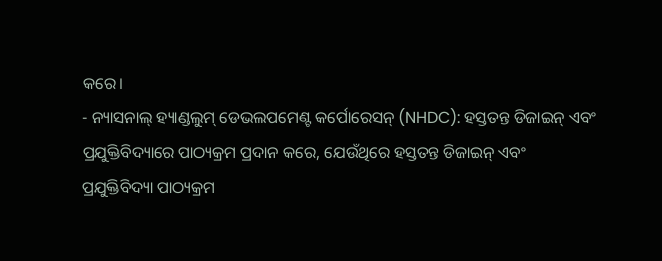କରେ।
- ନ୍ୟାସନାଲ୍ ହ୍ୟାଣ୍ଡଲୁମ୍ ଡେଭଲପମେଣ୍ଟ କର୍ପୋରେସନ୍ (NHDC): ହସ୍ତତନ୍ତ ଡିଜାଇନ୍ ଏବଂ ପ୍ରଯୁକ୍ତିବିଦ୍ୟାରେ ପାଠ୍ୟକ୍ରମ ପ୍ରଦାନ କରେ, ଯେଉଁଥିରେ ହସ୍ତତନ୍ତ ଡିଜାଇନ୍ ଏବଂ ପ୍ରଯୁକ୍ତିବିଦ୍ୟା ପାଠ୍ୟକ୍ରମ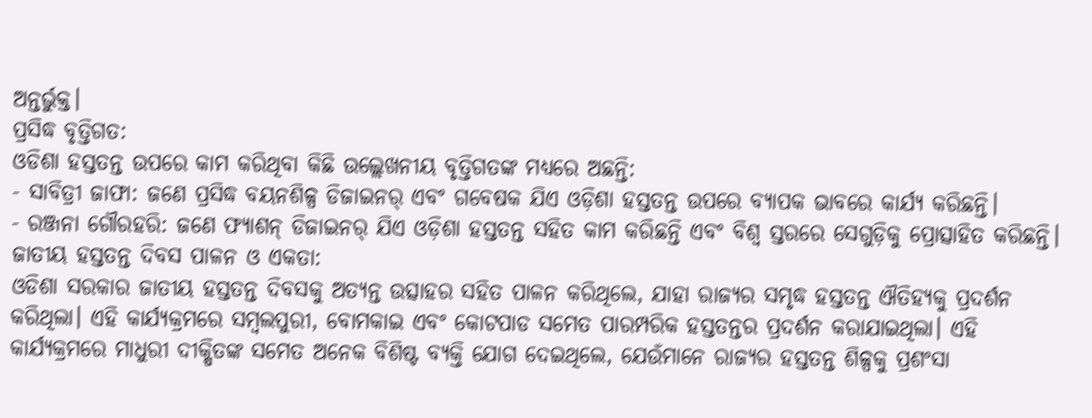ଅନ୍ତର୍ଭୁକ୍ତ।
ପ୍ରସିଦ୍ଧ ବୃତ୍ତିଗତ:
ଓଡିଶା ହସ୍ତତନ୍ତ ଉପରେ କାମ କରିଥିବା କିଛି ଉଲ୍ଲେଖନୀୟ ବୃତ୍ତିଗତଙ୍କ ମଧ୍ୟରେ ଅଛନ୍ତି:
- ସାବିତ୍ରୀ ଜାଫା: ଜଣେ ପ୍ରସିଦ୍ଧ ବୟନଶିଳ୍ପ ଡିଜାଇନର୍ ଏବଂ ଗବେଷକ ଯିଏ ଓଡ଼ିଶା ହସ୍ତତନ୍ତ ଉପରେ ବ୍ୟାପକ ଭାବରେ କାର୍ଯ୍ୟ କରିଛନ୍ତି।
- ରଞ୍ଜନା ଗୌରହରି: ଜଣେ ଫ୍ୟାଶନ୍ ଡିଜାଇନର୍ ଯିଏ ଓଡ଼ିଶା ହସ୍ତତନ୍ତ ସହିତ କାମ କରିଛନ୍ତି ଏବଂ ବିଶ୍ୱ ସ୍ତରରେ ସେଗୁଡ଼ିକୁ ପ୍ରୋତ୍ସାହିତ କରିଛନ୍ତି।
ଜାତୀୟ ହସ୍ତତନ୍ତ ଦିବସ ପାଳନ ଓ ଏକତା:
ଓଡିଶା ସରକାର ଜାତୀୟ ହସ୍ତତନ୍ତ ଦିବସକୁ ଅତ୍ୟନ୍ତ ଉତ୍ସାହର ସହିତ ପାଳନ କରିଥିଲେ, ଯାହା ରାଜ୍ୟର ସମୃଦ୍ଧ ହସ୍ତତନ୍ତ ଐତିହ୍ୟକୁ ପ୍ରଦର୍ଶନ କରିଥିଲା। ଏହି କାର୍ଯ୍ୟକ୍ରମରେ ସମ୍ବଲପୁରୀ, ବୋମକାଇ ଏବଂ କୋଟପାଡ ସମେତ ପାରମ୍ପରିକ ହସ୍ତତନ୍ତର ପ୍ରଦର୍ଶନ କରାଯାଇଥିଲା। ଏହି କାର୍ଯ୍ୟକ୍ରମରେ ମାଧୁରୀ ଦୀକ୍ଷିତଙ୍କ ସମେତ ଅନେକ ବିଶିଷ୍ଟ ବ୍ୟକ୍ତି ଯୋଗ ଦେଇଥିଲେ, ଯେଉଁମାନେ ରାଜ୍ୟର ହସ୍ତତନ୍ତ ଶିଳ୍ପକୁ ପ୍ରଶଂସା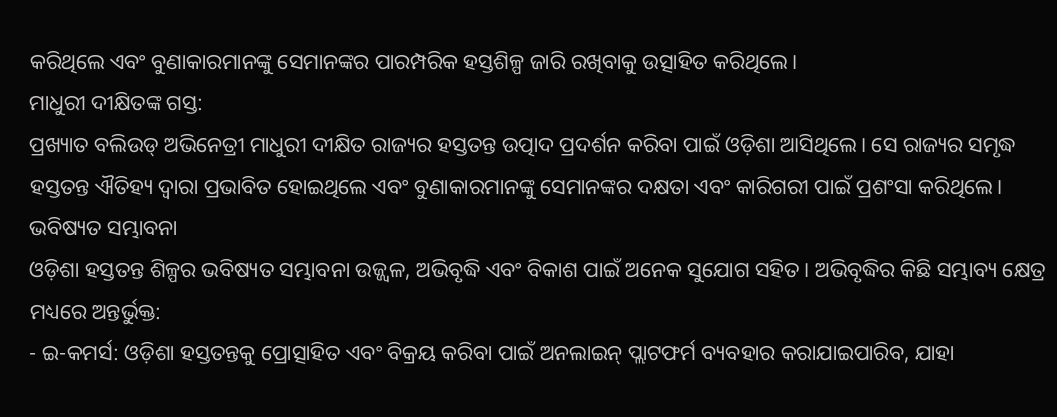କରିଥିଲେ ଏବଂ ବୁଣାକାରମାନଙ୍କୁ ସେମାନଙ୍କର ପାରମ୍ପରିକ ହସ୍ତଶିଳ୍ପ ଜାରି ରଖିବାକୁ ଉତ୍ସାହିତ କରିଥିଲେ।
ମାଧୁରୀ ଦୀକ୍ଷିତଙ୍କ ଗସ୍ତ:
ପ୍ରଖ୍ୟାତ ବଲିଉଡ୍ ଅଭିନେତ୍ରୀ ମାଧୁରୀ ଦୀକ୍ଷିତ ରାଜ୍ୟର ହସ୍ତତନ୍ତ ଉତ୍ପାଦ ପ୍ରଦର୍ଶନ କରିବା ପାଇଁ ଓଡ଼ିଶା ଆସିଥିଲେ। ସେ ରାଜ୍ୟର ସମୃଦ୍ଧ ହସ୍ତତନ୍ତ ଐତିହ୍ୟ ଦ୍ୱାରା ପ୍ରଭାବିତ ହୋଇଥିଲେ ଏବଂ ବୁଣାକାରମାନଙ୍କୁ ସେମାନଙ୍କର ଦକ୍ଷତା ଏବଂ କାରିଗରୀ ପାଇଁ ପ୍ରଶଂସା କରିଥିଲେ।
ଭବିଷ୍ୟତ ସମ୍ଭାବନା
ଓଡ଼ିଶା ହସ୍ତତନ୍ତ ଶିଳ୍ପର ଭବିଷ୍ୟତ ସମ୍ଭାବନା ଉଜ୍ଜ୍ୱଳ, ଅଭିବୃଦ୍ଧି ଏବଂ ବିକାଶ ପାଇଁ ଅନେକ ସୁଯୋଗ ସହିତ। ଅଭିବୃଦ୍ଧିର କିଛି ସମ୍ଭାବ୍ୟ କ୍ଷେତ୍ର ମଧ୍ୟରେ ଅନ୍ତର୍ଭୁକ୍ତ:
- ଇ-କମର୍ସ: ଓଡ଼ିଶା ହସ୍ତତନ୍ତକୁ ପ୍ରୋତ୍ସାହିତ ଏବଂ ବିକ୍ରୟ କରିବା ପାଇଁ ଅନଲାଇନ୍ ପ୍ଲାଟଫର୍ମ ବ୍ୟବହାର କରାଯାଇପାରିବ, ଯାହା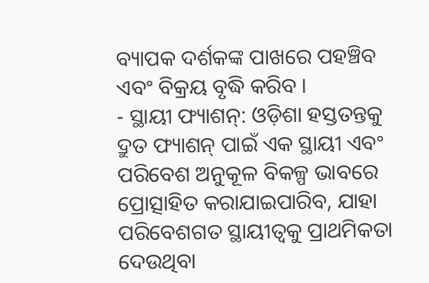ବ୍ୟାପକ ଦର୍ଶକଙ୍କ ପାଖରେ ପହଞ୍ଚିବ ଏବଂ ବିକ୍ରୟ ବୃଦ୍ଧି କରିବ।
- ସ୍ଥାୟୀ ଫ୍ୟାଶନ୍: ଓଡ଼ିଶା ହସ୍ତତନ୍ତକୁ ଦ୍ରୁତ ଫ୍ୟାଶନ୍ ପାଇଁ ଏକ ସ୍ଥାୟୀ ଏବଂ ପରିବେଶ ଅନୁକୂଳ ବିକଳ୍ପ ଭାବରେ ପ୍ରୋତ୍ସାହିତ କରାଯାଇପାରିବ, ଯାହା ପରିବେଶଗତ ସ୍ଥାୟୀତ୍ୱକୁ ପ୍ରାଥମିକତା ଦେଉଥିବା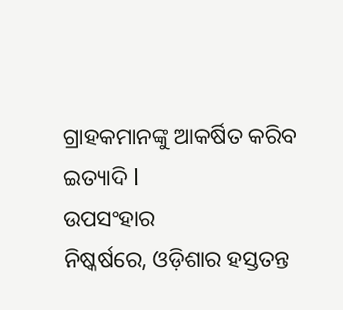ଗ୍ରାହକମାନଙ୍କୁ ଆକର୍ଷିତ କରିବ ଇତ୍ୟାଦି l
ଉପସଂହାର
ନିଷ୍କର୍ଷରେ, ଓଡ଼ିଶାର ହସ୍ତତନ୍ତ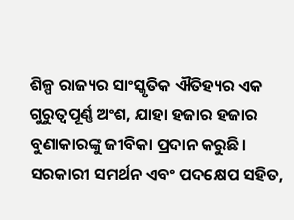ଶିଳ୍ପ ରାଜ୍ୟର ସାଂସ୍କୃତିକ ଐତିହ୍ୟର ଏକ ଗୁରୁତ୍ୱପୂର୍ଣ୍ଣ ଅଂଶ, ଯାହା ହଜାର ହଜାର ବୁଣାକାରଙ୍କୁ ଜୀବିକା ପ୍ରଦାନ କରୁଛି। ସରକାରୀ ସମର୍ଥନ ଏବଂ ପଦକ୍ଷେପ ସହିତ,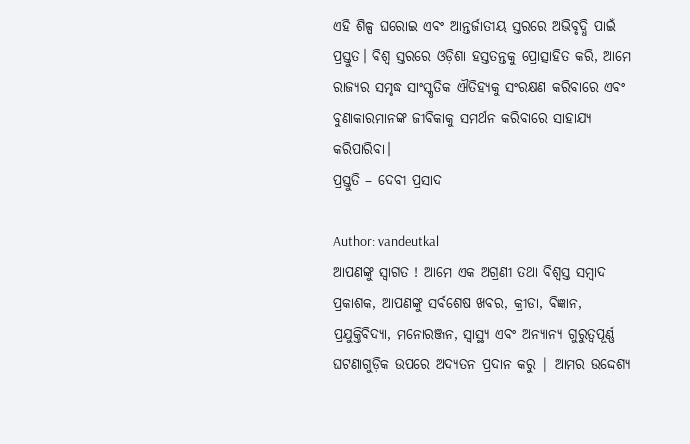ଏହି ଶିଳ୍ପ ଘରୋଇ ଏବଂ ଆନ୍ତର୍ଜାତୀୟ ସ୍ତରରେ ଅଭିବୃଦ୍ଧି ପାଇଁ ପ୍ରସ୍ତୁତ। ବିଶ୍ୱ ସ୍ତରରେ ଓଡ଼ିଶା ହସ୍ତତନ୍ତକୁ ପ୍ରୋତ୍ସାହିତ କରି, ଆମେ ରାଜ୍ୟର ସମୃଦ୍ଧ ସାଂସ୍କୃତିକ ଐତିହ୍ୟକୁ ସଂରକ୍ଷଣ କରିବାରେ ଏବଂ ବୁଣାକାରମାନଙ୍କ ଜୀବିକାକୁ ସମର୍ଥନ କରିବାରେ ସାହାଯ୍ୟ କରିପାରିବା।
ପ୍ରସ୍ତୁତି – ଦେବୀ ପ୍ରସାଦ

Author: vandeutkal
ଆପଣଙ୍କୁ ସ୍ଵାଗତ ! ଆମେ ଏକ ଅଗ୍ରଣୀ ତଥା ବିଶ୍ୱସ୍ତ ସମ୍ବାଦ ପ୍ରକାଶକ, ଆପଣଙ୍କୁ ସର୍ବଶେଷ ଖବର, କ୍ରୀଡା, ବିଜ୍ଞାନ, ପ୍ରଯୁକ୍ତିବିଦ୍ୟା, ମନୋରଞ୍ଜନ, ସ୍ୱାସ୍ଥ୍ୟ ଏବଂ ଅନ୍ୟାନ୍ୟ ଗୁରୁତ୍ୱପୂର୍ଣ୍ଣ ଘଟଣାଗୁଡ଼ିକ ଉପରେ ଅଦ୍ୟତନ ପ୍ରଦାନ କରୁ | ଆମର ଉଦ୍ଦେଶ୍ୟ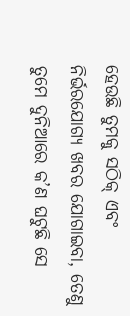ହେଉଛି ତୁମକୁ ସଠିକ୍ ଏବଂ ନିର୍ଭରଯୋଗ୍ୟ ଖବର ଯୋଗାଇବା, ତେଣୁ ତୁମେ ଦୁନିଆରେ କ’ଣ ଘଟୁଛି ସେ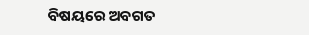ବିଷୟରେ ଅବଗତ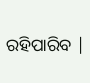ରହିପାରିବ |